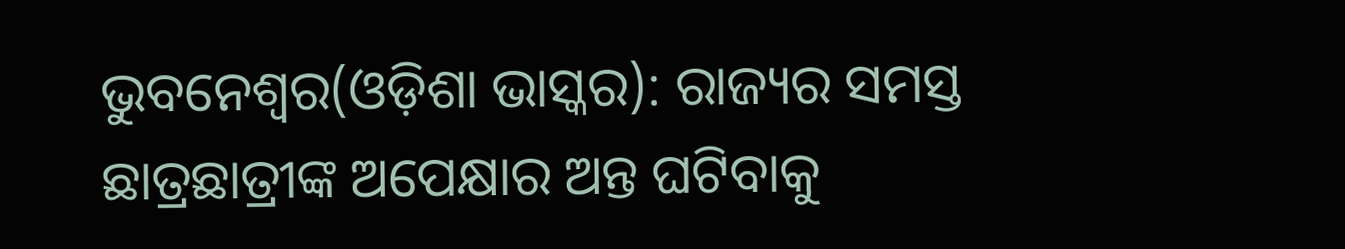ଭୁବନେଶ୍ୱର(ଓଡ଼ିଶା ଭାସ୍କର): ରାଜ୍ୟର ସମସ୍ତ ଛାତ୍ରଛାତ୍ରୀଙ୍କ ଅପେକ୍ଷାର ଅନ୍ତ ଘଟିବାକୁ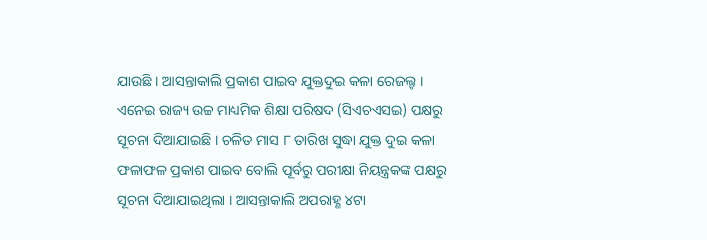ଯାଉଛି । ଆସନ୍ତାକାଲି ପ୍ରକାଶ ପାଇବ ଯୁକ୍ତଦୁଇ କଳା ରେଜଲ୍ଟ । ଏନେଇ ରାଜ୍ୟ ଉଚ୍ଚ ମାଧ୍ୟମିକ ଶିକ୍ଷା ପରିଷଦ (ସିଏଚଏସଇ) ପକ୍ଷରୁ ସୂଚନା ଦିଆଯାଇଛି । ଚଳିତ ମାସ ୮ ତାରିଖ ସୁଦ୍ଧା ଯୁକ୍ତ ଦୁଇ କଳା ଫଳାଫଳ ପ୍ରକାଶ ପାଇବ ବୋଲି ପୂର୍ବରୁ ପରୀକ୍ଷା ନିୟନ୍ତ୍ରକଙ୍କ ପକ୍ଷରୁ ସୂଚନା ଦିଆଯାଇଥିଲା । ଆସନ୍ତାକାଲି ଅପରାହ୍ଣ ୪ଟା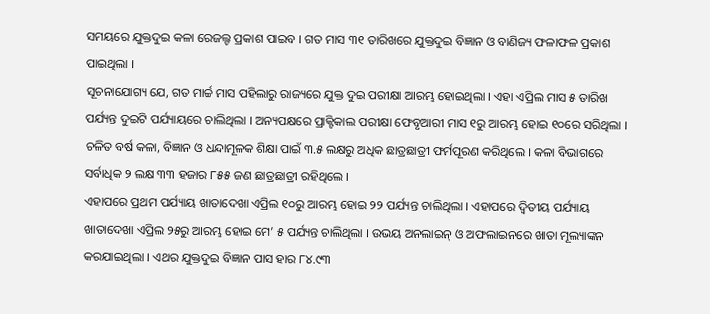ସମୟରେ ଯୁକ୍ତଦୁଇ କଳା ରେଜଲ୍ଟ ପ୍ରକାଶ ପାଇବ । ଗତ ମାସ ୩୧ ତାରିଖରେ ଯୁକ୍ତଦୁଇ ବିଜ୍ଞାନ ଓ ବାଣିଜ୍ୟ ଫଳାଫଳ ପ୍ରକାଶ ପାଇଥିଲା ।
ସୂଚନାଯୋଗ୍ୟ ଯେ, ଗତ ମାର୍ଚ୍ଚ ମାସ ପହିଲାରୁ ରାଜ୍ୟରେ ଯୁକ୍ତ ଦୁଇ ପରୀକ୍ଷା ଆରମ୍ଭ ହୋଇଥିଲା । ଏହା ଏପ୍ରିଲ ମାସ ୫ ତାରିଖ ପର୍ଯ୍ୟନ୍ତ ଦୁଇଟି ପର୍ଯ୍ୟାୟରେ ଚାଲିଥିଲା । ଅନ୍ୟପକ୍ଷରେ ପ୍ରାକ୍ଟିକାଲ ପରୀକ୍ଷା ଫେବୃଆରୀ ମାସ ୧ରୁ ଆରମ୍ଭ ହୋଇ ୧୦ରେ ସରିଥିଲା । ଚଳିତ ବର୍ଷ କଳା, ବିଜ୍ଞାନ ଓ ଧନ୍ଦାମୂଳକ ଶିକ୍ଷା ପାଇଁ ୩.୫ ଲକ୍ଷରୁ ଅଧିକ ଛାତ୍ରଛାତ୍ରୀ ଫର୍ମପୂରଣ କରିଥିଲେ । କଳା ବିଭାଗରେ ସର୍ବାଧିକ ୨ ଲକ୍ଷ ୩୩ ହଜାର ୮୫୫ ଜଣ ଛାତ୍ରଛାତ୍ରୀ ରହିଥିଲେ ।
ଏହାପରେ ପ୍ରଥମ ପର୍ଯ୍ୟାୟ ଖାତାଦେଖା ଏପ୍ରିଲ ୧୦ରୁ ଆରମ୍ଭ ହୋଇ ୨୨ ପର୍ଯ୍ୟନ୍ତ ଚାଲିଥିଲା । ଏହାପରେ ଦ୍ୱିତୀୟ ପର୍ଯ୍ୟାୟ ଖାତାଦେଖା ଏପ୍ରିଲ ୨୫ରୁ ଆରମ୍ଭ ହୋଇ ମେ’ ୫ ପର୍ଯ୍ୟନ୍ତ ଚାଲିଥିଲା । ଉଭୟ ଅନଲାଇନ୍ ଓ ଅଫଲାଇନରେ ଖାତା ମୂଲ୍ୟାଙ୍କନ କରଯାଇଥିଲା । ଏଥର ଯୁକ୍ତଦୁଇ ବିଜ୍ଞାନ ପାସ ହାର ୮୪.୯୩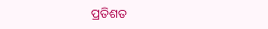ପ୍ରତିଶତ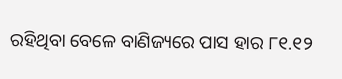ରହିଥିବା ବେଳେ ବାଣିଜ୍ୟରେ ପାସ ହାର ୮୧.୧୨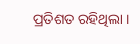ପ୍ରତିଶତ ରହିଥିଲା ।